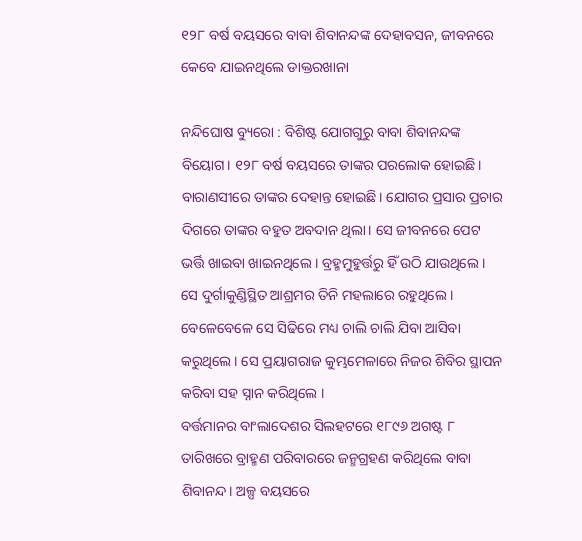୧୨୮ ବର୍ଷ ବୟସରେ ବାବା ଶିବାନନ୍ଦଙ୍କ ଦେହାବସନ, ଜୀବନରେ କେବେ ଯାଇନଥିଲେ ଡାକ୍ତରଖାନା

ନନ୍ଦିଘୋଷ ବ୍ୟୁରୋ : ବିଶିଷ୍ଟ ଯୋଗଗୁରୁ ବାବା ଶିବାନନ୍ଦଙ୍କ ବିୟୋଗ। ୧୨୮ ବର୍ଷ ବୟସରେ ତାଙ୍କର ପରଲୋକ ହୋଇଛି। ବାରାଣସୀରେ ତାଙ୍କର ଦେହାନ୍ତ ହୋଇଛି। ଯୋଗର ପ୍ରସାର ପ୍ରଚାର ଦିଗରେ ତାଙ୍କର ବହୁତ ଅବଦାନ ଥିଲା। ସେ ଜୀବନରେ ପେଟ ଭର୍ତ୍ତି ଖାଇବା ଖାଇନଥିଲେ । ବ୍ରହ୍ମମୁହୁର୍ତ୍ତରୁ ହିଁ ଉଠି ଯାଉଥିଲେ । ସେ ଦୁର୍ଗାକୁଣ୍ଡିସ୍ଥିତ ଆଶ୍ରମର ତିନି ମହଲାରେ ରହୁଥିଲେ । ବେଳେବେଳେ ସେ ସିଢିରେ ମଧ୍ୟ ଚାଲି ଚାଲି ଯିବା ଆସିବା କରୁଥିଲେ । ସେ ପ୍ରୟାଗରାଜ କୁମ୍ଭମେଳାରେ ନିଜର ଶିବିର ସ୍ଥାପନ କରିବା ସହ ସ୍ନାନ କରିଥିଲେ ।
ବର୍ତ୍ତମାନର ବାଂଲାଦେଶର ସିଲହଟରେ ୧୮୯୬ ଅଗଷ୍ଟ ୮ ତାରିଖରେ ବ୍ରାହ୍ମଣ ପରିବାରରେ ଜନ୍ମଗ୍ରହଣ କରିଥିଲେ ବାବା ଶିବାନନ୍ଦ। ଅଳ୍ପ ବୟସରେ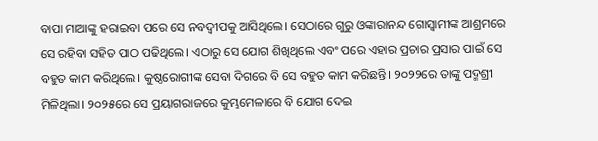ବାପା ମାଆଙ୍କୁ ହରାଇବା ପରେ ସେ ନବଦ୍ଵୀପକୁ ଆସିଥିଲେ। ସେଠାରେ ଗୁରୁ ଓଙ୍କାରାନନ୍ଦ ଗୋସ୍ଵାମୀଙ୍କ ଆଶ୍ରମରେ ସେ ରହିବା ସହିତ ପାଠ ପଢିଥିଲେ। ଏଠାରୁ ସେ ଯୋଗ ଶିଖିଥିଲେ ଏବଂ ପରେ ଏହାର ପ୍ରଚାର ପ୍ରସାର ପାଇଁ ସେ ବହୁତ କାମ କରିଥିଲେ। କୁଷ୍ଠରୋଗୀଙ୍କ ସେବା ଦିଗରେ ବି ସେ ବହୁତ କାମ କରିଛନ୍ତି। ୨୦୨୨ରେ ତାଙ୍କୁ ପଦ୍ମଶ୍ରୀ ମିଳିଥିଲା। ୨୦୨୫ରେ ସେ ପ୍ରୟାଗରାଜରେ କୁମ୍ଭମେଳାରେ ବି ଯୋଗ ଦେଇ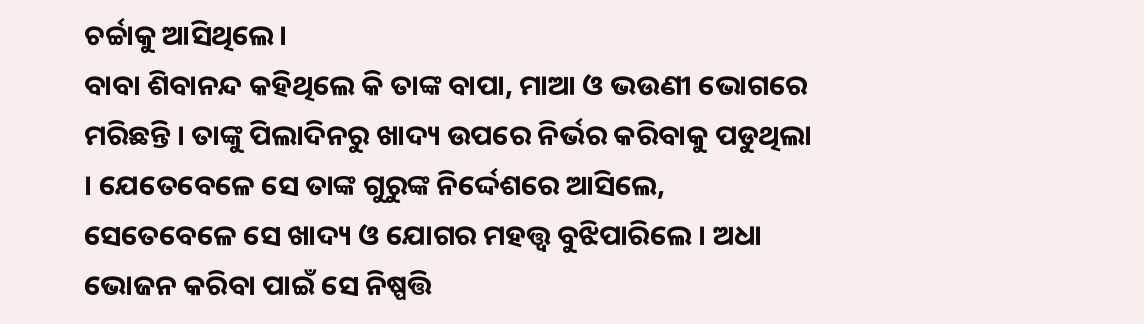ଚର୍ଚ୍ଚାକୁ ଆସିଥିଲେ।
ବାବା ଶିବାନନ୍ଦ କହିଥିଲେ କି ତାଙ୍କ ବାପା, ମାଆ ଓ ଭଉଣୀ ଭୋଗରେ ମରିଛନ୍ତି । ତାଙ୍କୁ ପିଲାଦିନରୁ ଖାଦ୍ୟ ଉପରେ ନିର୍ଭର କରିବାକୁ ପଡୁଥିଲା । ଯେତେବେଳେ ସେ ତାଙ୍କ ଗୁରୁଙ୍କ ନିର୍ଦ୍ଦେଶରେ ଆସିଲେ, ସେତେବେଳେ ସେ ଖାଦ୍ୟ ଓ ଯୋଗର ମହତ୍ତ୍ବ ବୁଝିପାରିଲେ । ଅଧା ଭୋଜନ କରିବା ପାଇଁ ସେ ନିଷ୍ପତ୍ତି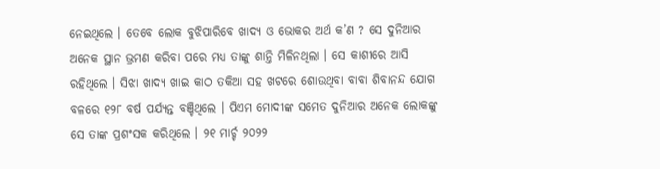ନେଇଥିଲେ । ତେବେ ଲୋକ ବୁଝିପାରିବେ ଖାଦ୍ୟ ଓ ଭୋକର ଅର୍ଥ କ’ଣ ? ସେ ଦୁନିଆର ଅନେକ ସ୍ଥାନ ଭ୍ରମଣ କରିବା ପରେ ମଧ୍ୟ ତାଙ୍କୁ ଶାନ୍ତି ମିଳିନଥିଲା । ସେ କାଶୀରେ ଆସି ରହିଥିଲେ । ସିଝା ଖାଦ୍ୟ ଖାଇ କାଠ ତକିଆ ସହ ଖଟରେ ଶୋଉଥିବା ବାବା ଶିବାନନ୍ଦ ଯୋଗ ବଳରେ ୧୨୮ ବର୍ଷ ପର୍ଯ୍ୟନ୍ତ ବଞ୍ଚିଥିଲେ । ପିଏମ ମୋଦୀଙ୍କ ସମେତ ଦୁନିଆର ଅନେକ ଲୋକଙ୍କୁ ସେ ତାଙ୍କ ପ୍ରଶଂସକ କରିଥିଲେ । ୨୧ ମାର୍ଚ୍ଚ ୨୦୨୨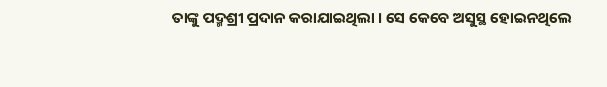ତାଙ୍କୁ ପଦ୍ମଶ୍ରୀ ପ୍ରଦାନ କରାଯାଇଥିଲା । ସେ କେବେ ଅସୁସ୍ଥ ହୋଇନଥିଲେ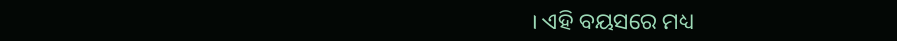। ଏହି ବୟସରେ ମଧ୍ୟ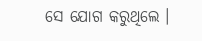ସେ ଯୋଗ କରୁଥିଲେ ।